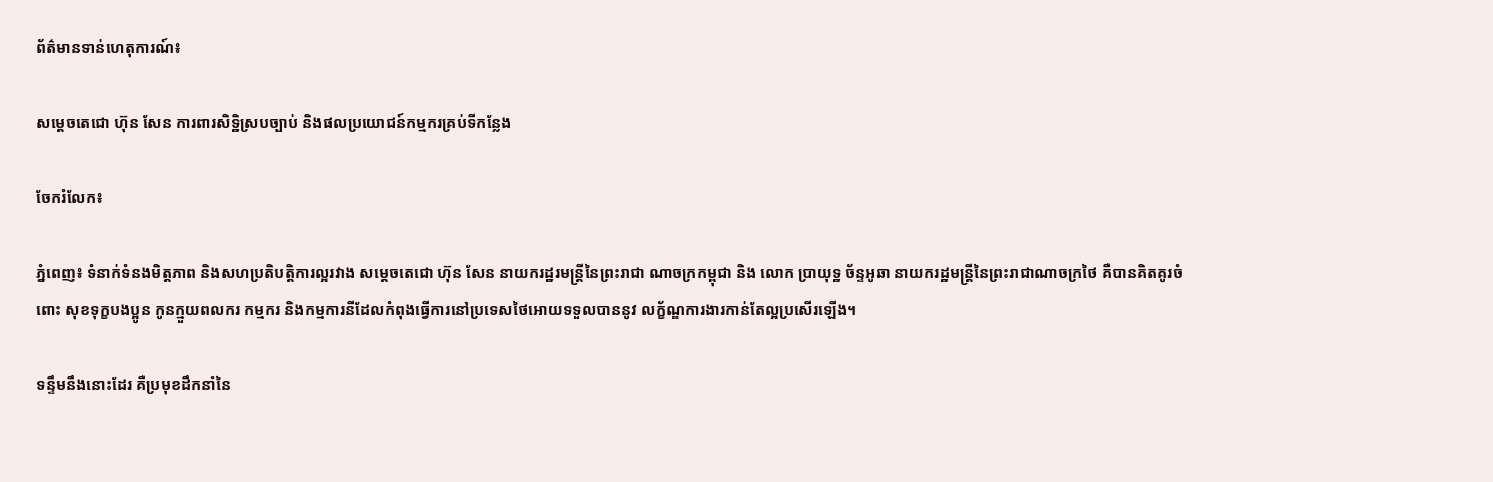ព័ត៌មានទាន់ហេតុការណ៍៖

សម្តេចតេជោ ហ៊ុន សែន ការពារសិទ្ឋិស្របច្បាប់ និងផលប្រយោជន៍កម្មករគ្រប់ទីកន្លែង

ចែករំលែក៖

ភ្នំពេញ៖ ទំនាក់ទំនងមិត្តភាព និងសហប្រតិបត្តិការល្អរវាង សម្តេចតេជោ ហ៊ុន សែន នាយករដ្ឋរមន្ត្រីនៃព្រះរាជា ណាចក្រកម្ពុជា និង លោក ប្រាយុទ្ឋ ច័ន្ទអូឆា នាយករដ្ឋមន្រ្តីនៃព្រះរាជាណាចក្រថៃ គឺបានគិតគូរចំពោះ សុខទុក្ខបងប្អូន កូនក្មួយពលករ កម្មករ និងកម្មការនីដែលកំពុងធ្វើការនៅប្រទេសថៃអោយទទួលបាននូវ លក្ខ័ណ្ឌការងារកាន់តែល្អប្រសើរឡើង។

ទន្ទឹមនឹងនោះដែរ គឺប្រមុខដឹកនាំនៃ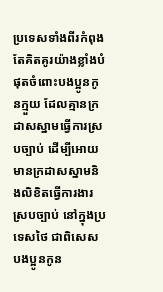ប្រទេសទាំងពីរកំពុងតែគិតគូរយ៉ាងខ្លាំងបំផុតចំពោះបងប្អូនកូនក្មួយ ដែលគ្មានក្រដាសស្នាមធ្វើការស្របច្បាប់ ដើម្បីអោយមានក្រដាសស្នាមនិងលិខិតធ្វើការងារស្របច្បាប់ នៅក្នុងប្រទេសថៃ ជាពិសេសបងប្អូនកូន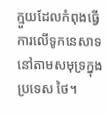ក្មួយដែលកំពុងធ្វើការលើទូកនេសាទនៅតាមសមុទ្រក្នុងប្រទេស ថៃ។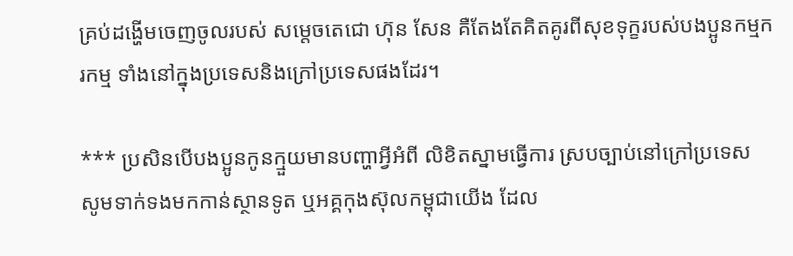គ្រប់ដង្ហើមចេញចូលរបស់ សម្តេចតេជោ ហ៊ុន សែន គឺតែងតែគិតគូរពីសុខទុក្ខរបស់បងប្អូនកម្មករកម្ម ទាំងនៅក្នុងប្រទេសនិងក្រៅប្រទេសផងដែរ។

*** ប្រសិនបើបងប្អូនកូនក្មួយមានបញ្ហាអ្វីអំពី លិខិតស្នាមធ្វើការ ស្របច្បាប់នៅក្រៅប្រទេស សូមទាក់ទងមកកាន់ស្ថានទូត ឬអគ្គកុងស៊ុលកម្ពុជាយើង ដែល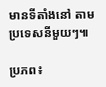មានទីតាំងនៅ តាមប្រទេសនីមួយៗ៕

ប្រភព៖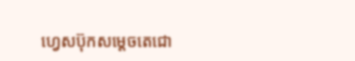ហ្វេសប៊ុកសម្តេចតេជោ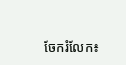ចែករំលែក៖